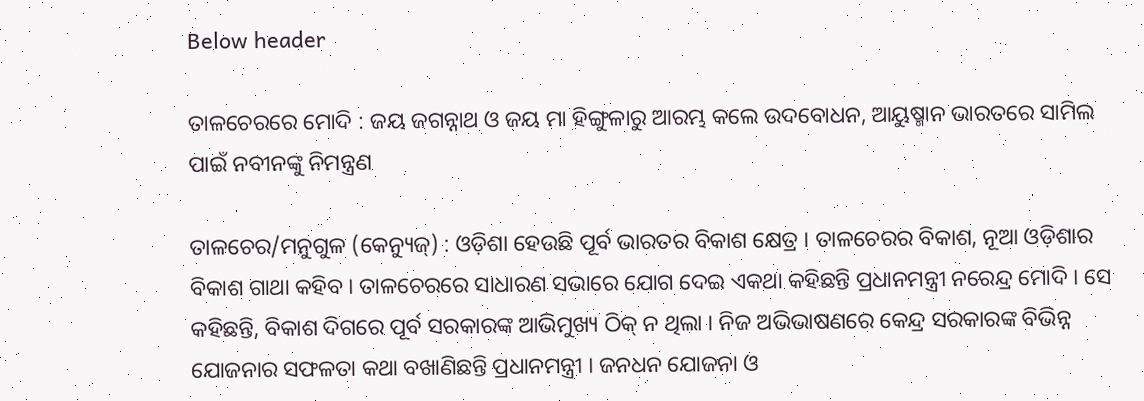Below header

ତାଳଚେରରେ ମୋଦି : ଜୟ ଜଗନ୍ନାଥ ଓ ଜୟ ମା ହିଙ୍ଗୁଳାରୁ ଆରମ୍ଭ କଲେ ଉଦବୋଧନ, ଆୟୁଷ୍ମାନ ଭାରତରେ ସାମିଲ ପାଇଁ ନବୀନଙ୍କୁ ନିମନ୍ତ୍ରଣ

ତାଳଚେର/ମନୁଗୁଳ (କେନ୍ୟୁଜ୍) : ଓଡ଼ିଶା ହେଉଛି ପୂର୍ବ ଭାରତର ବିକାଶ କ୍ଷେତ୍ର । ତାଳଚେରର ବିକାଶ, ନୂଆ ଓଡ଼ିଶାର ବିକାଶ ଗାଥା କହିବ । ତାଳଚେରରେ ସାଧାରଣ ସଭାରେ ଯୋଗ ଦେଇ ଏକଥା କହିଛନ୍ତି ପ୍ରଧାନମନ୍ତ୍ରୀ ନରେନ୍ଦ୍ର ମୋଦି । ସେ କହିଛନ୍ତି, ବିକାଶ ଦିଗରେ ପୂର୍ବ ସରକାରଙ୍କ ଆଭିମୁଖ୍ୟ ଠିକ୍‌ ନ ଥିଲା । ନିଜ ଅଭିଭାଷଣରେ କେନ୍ଦ୍ର ସରକାରଙ୍କ ବିଭିନ୍ନ ଯୋଜନାର ସଫଳତା କଥା ବଖାଣିଛନ୍ତି ପ୍ରଧାନମନ୍ତ୍ରୀ । ଜନଧନ ଯୋଜନା ଓ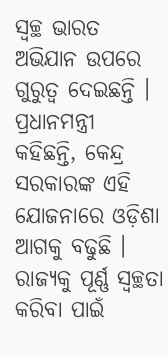ସ୍ୱଚ୍ଛ ଭାରତ ଅଭିଯାନ ଉପରେ ଗୁରୁତ୍ୱ ଦେଇଛନ୍ତି । ପ୍ରଧାନମନ୍ତ୍ରୀ କହିଛନ୍ତି, କେନ୍ଦ୍ର ସରକାରଙ୍କ ଏହି ଯୋଜନାରେ ଓଡ଼ିଶା ଆଗକୁ ବଢୁଛି । ରାଜ୍ୟକୁ ପୂର୍ଣ୍ଣ ସ୍ୱଚ୍ଛତା କରିବା ପାଇଁ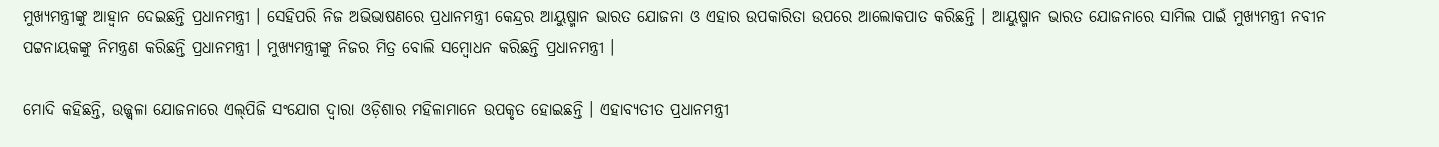ମୁଖ୍ୟମନ୍ତ୍ରୀଙ୍କୁ ଆହ୍ଵାନ ଦେଇଛନ୍ତି ପ୍ରଧାନମନ୍ତ୍ରୀ । ସେହିପରି ନିଜ ଅଭିଭାଷଣରେ ପ୍ରଧାନମନ୍ତ୍ରୀ କେନ୍ଦ୍ରର ଆୟୁଷ୍ମାନ ଭାରତ ଯୋଜନା ଓ ଏହାର ଉପକାରିତା ଉପରେ ଆଲୋକପାତ କରିଛନ୍ତି । ଆୟୁଷ୍ମାନ ଭାରତ ଯୋଜନାରେ ସାମିଲ ପାଇଁ ମୁଖ୍ୟମନ୍ତ୍ରୀ ନବୀନ ପଟ୍ଟନାୟକଙ୍କୁ ନିମନ୍ତ୍ରଣ କରିଛନ୍ତି ପ୍ରଧାନମନ୍ତ୍ରୀ । ମୁଖ୍ୟମନ୍ତ୍ରୀଙ୍କୁ ନିଜର ମିତ୍ର ବୋଲି ସମ୍ବୋଧନ କରିଛନ୍ତି ପ୍ରଧାନମନ୍ତ୍ରୀ ।

ମୋଦି କହିଛନ୍ତି, ଉଜ୍ଜ୍ୱଳା ଯୋଜନାରେ ଏଲ୍‌ପିଜି ସଂଯୋଗ ଦ୍ୱାରା ଓଡ଼ିଶାର ମହିଳାମାନେ ଉପକୃତ ହୋଇଛନ୍ତି । ଏହାବ୍ୟତୀତ ପ୍ରଧାନମନ୍ତ୍ରୀ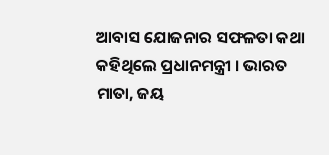ଆବାସ ଯୋଜନାର ସଫଳତା କଥା କହିଥିଲେ ପ୍ରଧାନମନ୍ତ୍ରୀ । ଭାରତ ମାତା, ଜୟ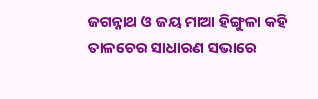ଜଗନ୍ନାଥ ଓ ଜୟ ମାଆ ହିଙ୍ଗୁଳା କହି ତାଳଚେର ସାଧାରଣ ସଭାରେ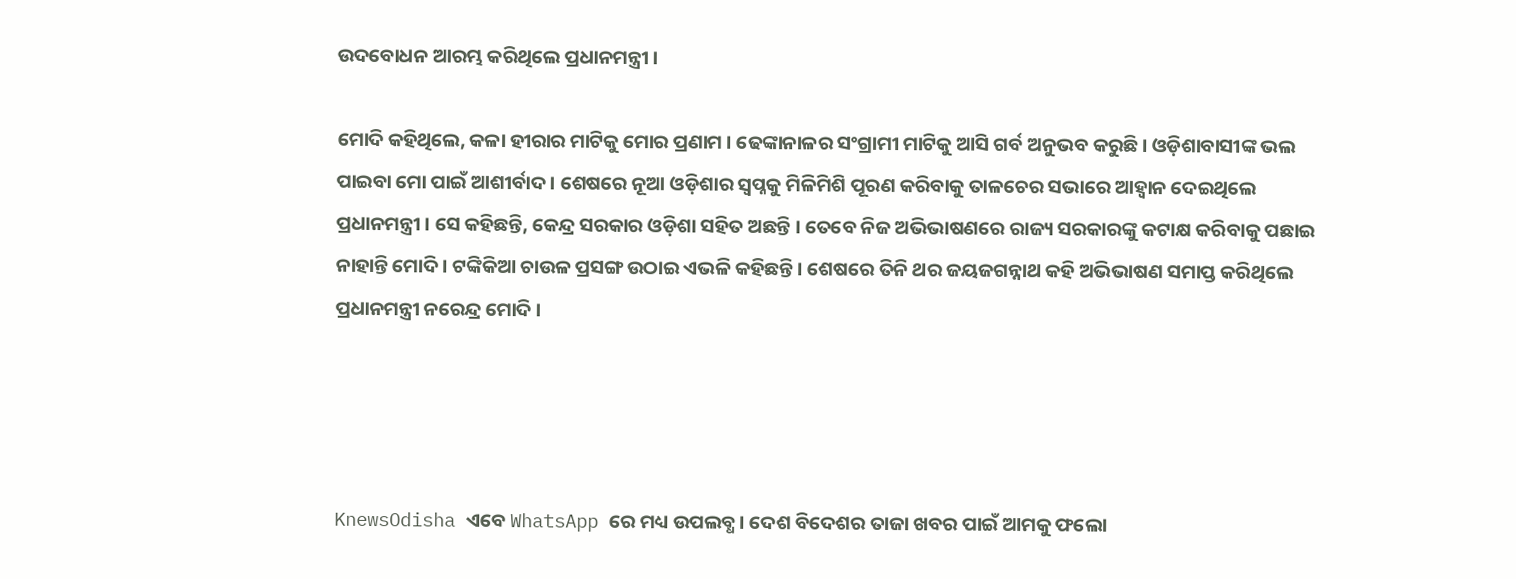ଉଦବୋଧନ ଆରମ୍ଭ କରିଥିଲେ ପ୍ରଧାନମନ୍ତ୍ରୀ ।

ମୋଦି କହିଥିଲେ, କଳା ହୀରାର ମାଟିକୁ ମୋର ପ୍ରଣାମ । ଢେଙ୍କାନାଳର ସଂଗ୍ରାମୀ ମାଟିକୁ ଆସି ଗର୍ବ ଅନୁଭବ କରୁଛି । ଓଡ଼ିଶାବାସୀଙ୍କ ଭଲ ପାଇବା ମୋ ପାଇଁ ଆଶୀର୍ବାଦ । ଶେଷରେ ନୂଆ ଓଡ଼ିଶାର ସ୍ୱପ୍ନକୁ ମିଳିମିଶି ପୂରଣ କରିବାକୁ ତାଳଚେର ସଭାରେ ଆହ୍ଵାନ ଦେଇଥିଲେ ପ୍ରଧାନମନ୍ତ୍ରୀ । ସେ କହିଛନ୍ତି, କେନ୍ଦ୍ର ସରକାର ଓଡ଼ିଶା ସହିତ ଅଛନ୍ତି । ତେବେ ନିଜ ଅଭିଭାଷଣରେ ରାଜ୍ୟ ସରକାରଙ୍କୁ କଟାକ୍ଷ କରିବାକୁ ପଛାଇ ନାହାନ୍ତି ମୋଦି । ଟଙ୍କିକିଆ ଚାଉଳ ପ୍ରସଙ୍ଗ ଉଠାଇ ଏଭଳି କହିଛନ୍ତି । ଶେଷରେ ତିନି ଥର ଜୟଜଗନ୍ନାଥ କହି ଅଭିଭାଷଣ ସମାପ୍ତ କରିଥିଲେ ପ୍ରଧାନମନ୍ତ୍ରୀ ନରେନ୍ଦ୍ର ମୋଦି ।




KnewsOdisha ଏବେ WhatsApp ରେ ମଧ୍ୟ ଉପଲବ୍ଧ । ଦେଶ ବିଦେଶର ତାଜା ଖବର ପାଇଁ ଆମକୁ ଫଲୋ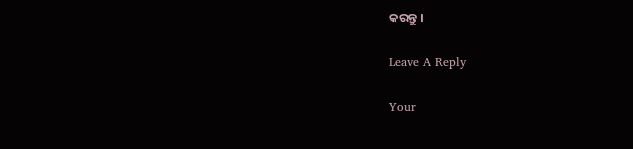କରନ୍ତୁ ।

Leave A Reply

Your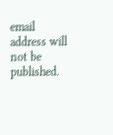email address will not be published.